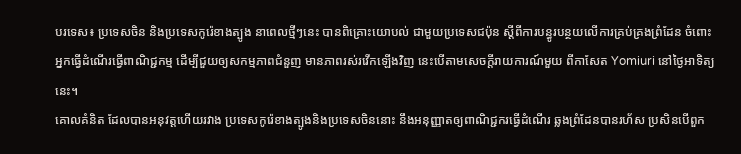បរទេស៖ ប្រទេសចិន និងប្រទេសកូរ៉េខាងត្បូង នាពេលថ្មីៗនេះ បានពិគ្រោះយោបល់ ជាមួយប្រទេសជប៉ុន ស្តីពីការបន្ធូរបន្ថយលើការគ្រប់គ្រងព្រំដែន ចំពោះអ្នកធ្វើដំណើរធ្វើពាណិជ្ជកម្ម ដើម្បីជួយឲ្យសកម្មភាពជំនួញ មានភាពរស់រវើកឡើងវិញ នេះបើតាមសេចក្តីរាយការណ៍មួយ ពីកាសែត Yomiuri នៅថ្ងៃអាទិត្យនេះ។
គោលគំនិត ដែលបានអនុវត្តហើយរវាង ប្រទេសកូរ៉េខាងត្បូងនិងប្រទេសចិននោះ នឹងអនុញ្ញាតឲ្យពាណិជ្ជករធ្វើដំណើរ ឆ្លងព្រំដែនបានរហ័ស ប្រសិនបើពួក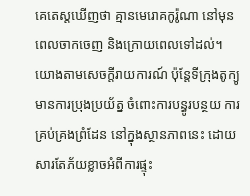គេតេស្តឃើញថា គ្មានមេរោគកូរ៉ូណា នៅមុនពេលចាកចេញ និងក្រោយពេលទៅដល់។
យោងតាមសេចក្តីរាយការណ៍ ប៉ុន្តែទីក្រុងតូក្យូមានការប្រុងប្រយ័ត្ន ចំពោះការបន្ធូរបន្ថយ ការគ្រប់គ្រងព្រំដែន នៅក្នុងស្ថានភាពនេះ ដោយសារតែភ័យខ្លាចអំពីការផ្ទុះ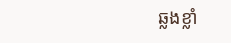ឆ្លងខ្លាំ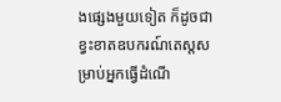ងផ្សេងមួយទៀត ក៏ដូចជាខ្វះខាតឧបករណ៍តេស្តសម្រាប់អ្នកធ្វើដំណើ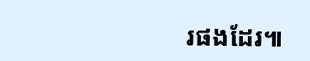រផងដែរ៕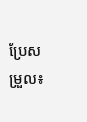ប្រែសម្រួល៖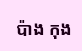ប៉ាង កុង